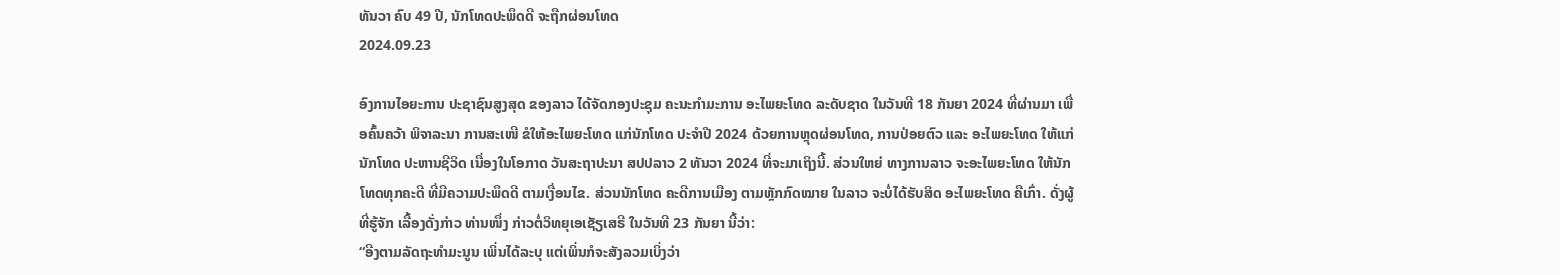ທັນວາ ຄົບ 49 ປີ, ນັກໂທດປະພຶດດີ ຈະຖືກຜ່ອນໂທດ
2024.09.23

ອົງການໄອຍະການ ປະຊາຊົນສູງສຸດ ຂອງລາວ ໄດ້ຈັດກອງປະຊຸມ ຄະນະກຳມະການ ອະໄພຍະໂທດ ລະດັບຊາດ ໃນວັນທີ 18 ກັນຍາ 2024 ທີ່ຜ່ານມາ ເພື່ອຄົ້ນຄວ້າ ພິຈາລະນາ ການສະເໜີ ຂໍໃຫ້ອະໄພຍະໂທດ ແກ່ນັກໂທດ ປະຈຳປີ 2024 ດ້ວຍການຫຼຸດຜ່ອນໂທດ, ການປ່ອຍຕົວ ແລະ ອະໄພຍະໂທດ ໃຫ້ແກ່ນັກໂທດ ປະຫານຊີວິດ ເນື່ອງໃນໂອກາດ ວັນສະຖາປະນາ ສປປລາວ 2 ທັນວາ 2024 ທີ່ຈະມາເຖິງນີ້. ສ່ວນໃຫຍ່ ທາງການລາວ ຈະອະໄພຍະໂທດ ໃຫ້ນັກໂທດທຸກຄະດີ ທີ່ມີຄວາມປະພຶດດີ ຕາມເງື່ອນໄຂ. ສ່ວນນັກໂທດ ຄະດີການເມືອງ ຕາມຫຼັກກົດໝາຍ ໃນລາວ ຈະບໍ່ໄດ້ຮັບສິດ ອະໄພຍະໂທດ ຄືເກົ່າ. ດັ່ງຜູ້ທີ່ຮູ້ຈັກ ເລື້ອງດັ່ງກ່າວ ທ່ານໜຶ່ງ ກ່າວຕໍ່ວິທຍຸເອເຊັຽເສຣີ ໃນວັນທີ 23 ກັນຍາ ນີ້ວ່າ:
“ອີງຕາມລັດຖະທຳມະນູນ ເພິ່ນໄດ້ລະບຸ ແຕ່ເພິ່ນກໍຈະສັງລວມເບິ່ງວ່າ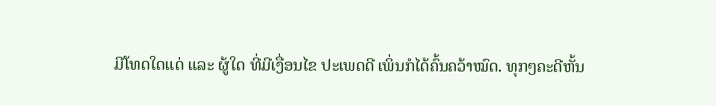ມີໂທດໃດແດ່ ແລະ ຜູ້ໃດ ທີ່ມີເງື່ອນໄຂ ປະເພດດີ ເພິ່ນກໍໄດ້ຄົ້ນຄວ້າໝົດ. ທຸກໆຄະດີຫັ້ນ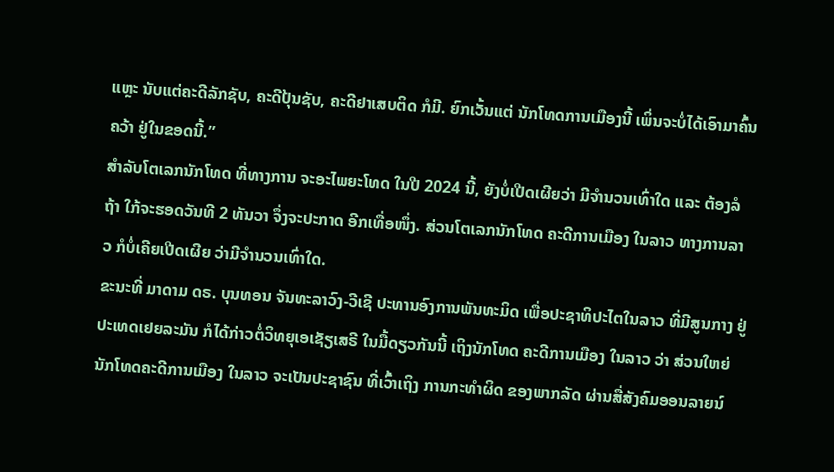ແຫຼະ ນັບແຕ່ຄະດີລັກຊັບ, ຄະດີປຸ້ນຊັບ, ຄະດີຢາເສບຕິດ ກໍມີ. ຍົກເວັ້ນແຕ່ ນັກໂທດການເມືອງນີ້ ເພິ່ນຈະບໍ່ໄດ້ເອົາມາຄົ້ນຄວ້າ ຢູ່ໃນຂອດນີ້.”
ສຳລັບໂຕເລກນັກໂທດ ທີ່ທາງການ ຈະອະໄພຍະໂທດ ໃນປີ 2024 ນີ້, ຍັງບໍ່ເປີດເຜີຍວ່າ ມີຈຳນວນເທົ່າໃດ ແລະ ຕ້ອງລໍຖ້າ ໃກ້ຈະຮອດວັນທີ 2 ທັນວາ ຈຶ່ງຈະປະກາດ ອີກເທື່ອໜຶ່ງ. ສ່ວນໂຕເລກນັກໂທດ ຄະດີການເມືອງ ໃນລາວ ທາງການລາວ ກໍບໍ່ເຄີຍເປີດເຜີຍ ວ່າມີຈຳນວນເທົ່າໃດ.
ຂະນະທີ່ ມາດາມ ດຣ. ບຸນທອນ ຈັນທະລາວົງ-ວີເຊີ ປະທານອົງການພັນທະມິດ ເພື່ອປະຊາທິປະໄຕໃນລາວ ທີ່ມີສູນກາງ ຢູ່ປະເທດເຢຍລະມັນ ກໍໄດ້ກ່າວຕໍ່ວິທຍຸເອເຊັຽເສຣີ ໃນມື້ດຽວກັນນີ້ ເຖິງນັກໂທດ ຄະດີການເມືອງ ໃນລາວ ວ່າ ສ່ວນໃຫຍ່ ນັກໂທດຄະດີການເມືອງ ໃນລາວ ຈະເປັນປະຊາຊົນ ທີ່ເວົ້າເຖິງ ການກະທຳຜິດ ຂອງພາກລັດ ຜ່ານສື່ສັງຄົມອອນລາຍນ໌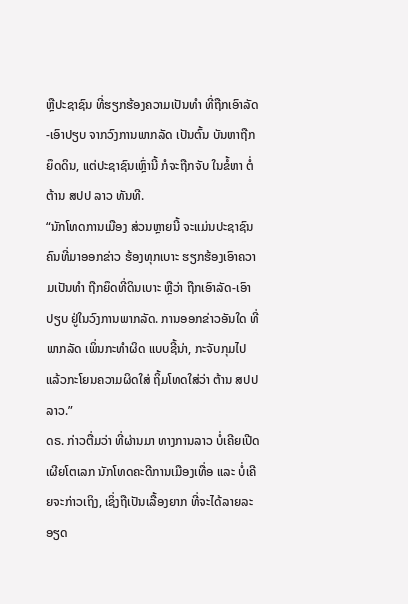ຫຼືປະຊາຊົນ ທີ່ຮຽກຮ້ອງຄວາມເປັນທຳ ທີ່ຖືກເອົາລັດ-ເອົາປຽບ ຈາກວົງການພາກລັດ ເປັນຕົ້ນ ບັນຫາຖືກຍຶດດິນ, ແຕ່ປະຊາຊົນເຫຼົ່ານີ້ ກໍຈະຖືກຈັບ ໃນຂໍ້ຫາ ຕໍ່ຕ້ານ ສປປ ລາວ ທັນທີ.
“ນັກໂທດການເມືອງ ສ່ວນຫຼາຍນີ້ ຈະແມ່ນປະຊາຊົນ ຄົນທີ່ມາອອກຂ່າວ ຮ້ອງທຸກເບາະ ຮຽກຮ້ອງເອົາຄວາມເປັນທຳ ຖືກຍຶດທີ່ດິນເບາະ ຫຼືວ່າ ຖືກເອົາລັດ-ເອົາປຽບ ຢູ່ໃນວົງການພາກລັດ. ການອອກຂ່າວອັນໃດ ທີ່ພາກລັດ ເພິ່ນກະທຳຜິດ ແບບຊີ້ນ່າ, ກະຈັບກຸມໄປ ແລ້ວກະໂຍນຄວາມຜິດໃສ່ ຖິ້ມໂທດໃສ່ວ່າ ຕ້ານ ສປປລາວ.”
ດຣ. ກ່າວຕື່ມວ່າ ທີ່ຜ່ານມາ ທາງການລາວ ບໍ່ເຄີຍເປີດເຜີຍໂຕເລກ ນັກໂທດຄະດີການເມືອງເທື່ອ ແລະ ບໍ່ເຄີຍຈະກ່າວເຖິງ, ເຊິ່ງຖືເປັນເລື້ອງຍາກ ທີ່ຈະໄດ້ລາຍລະອຽດ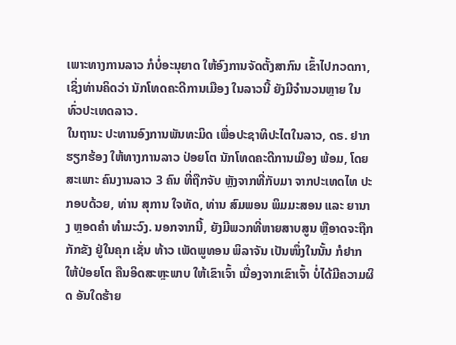ເພາະທາງການລາວ ກໍບໍ່ອະນຸຍາດ ໃຫ້ອົງການຈັດຕັ້ງສາກົນ ເຂົ້າໄປກວດກາ, ເຊິ່ງທ່ານຄິດວ່າ ນັກໂທດຄະດີການເມືອງ ໃນລາວນີ້ ຍັງມີຈຳນວນຫຼາຍ ໃນທົ່ວປະເທດລາວ.
ໃນຖານະ ປະທານອົງການພັນທະມິດ ເພື່ອປະຊາທິປະໄຕໃນລາວ, ດຣ. ຢາກຮຽກຮ້ອງ ໃຫ້ທາງການລາວ ປ່ອຍໂຕ ນັກໂທດຄະດີການເມືອງ ພ້ອມ, ໂດຍສະເພາະ ຄົນງານລາວ 3 ຄົນ ທີ່ຖືກຈັບ ຫຼັງຈາກທີ່ກັບມາ ຈາກປະເທດໄທ ປະກອບດ້ວຍ, ທ່ານ ສຸການ ໃຈທັດ, ທ່ານ ສົມພອນ ພິມມະສອນ ແລະ ຍານາງ ຫຼອດຄຳ ທຳມະວົງ. ນອກຈາກນີ້, ຍັງມີພວກທີ່ຫາຍສາບສູນ ຫຼືອາດຈະຖືກກັກຂັງ ຢູ່ໃນຄຸກ ເຊັ່ນ ທ້າວ ເພັດພູທອນ ພິລາຈັນ ເປັນໜຶ່ງໃນນັ້ນ ກໍຢາກໃຫ້ປ່ອຍໂຕ ຄືນອິດສະຫຼະພາບ ໃຫ້ເຂົາເຈົ້າ ເນື່ອງຈາກເຂົາເຈົ້າ ບໍ່ໄດ້ມີຄວາມຜິດ ອັນໃດຮ້າຍ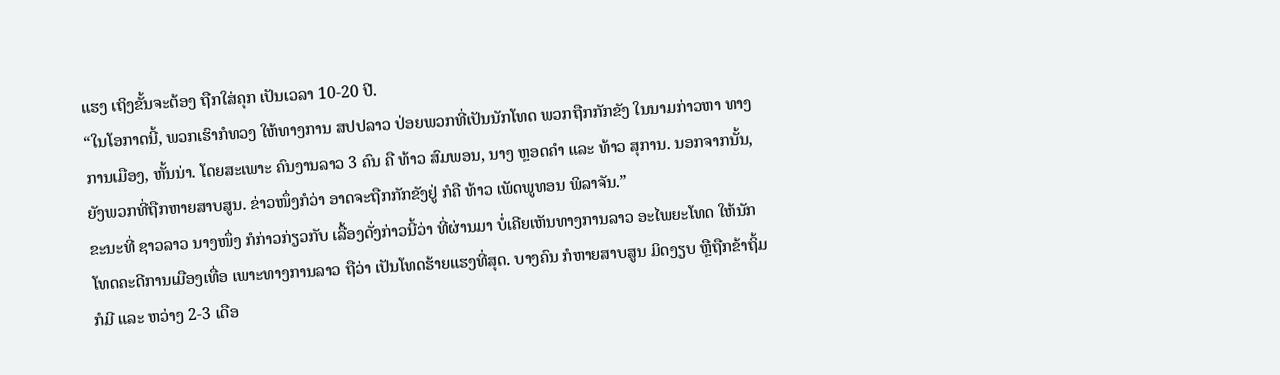ແຮງ ເຖິງຂັ້ນຈະຕ້ອງ ຖືກໃສ່ຄຸກ ເປັນເວລາ 10-20 ປີ.
“ໃນໂອກາດນີ້, ພວກເຮົາກໍທວງ ໃຫ້ທາງການ ສປປລາວ ປ່ອຍພວກທີ່ເປັນນັກໂທດ ພວກຖືກກັກຂັງ ໃນນາມກ່າວຫາ ທາງການເມືອງ, ຫັ້ນນ່າ. ໂດຍສະເພາະ ຄົນງານລາວ 3 ຄົນ ຄື ທ້າວ ສົມພອນ, ນາງ ຫຼອດຄຳ ແລະ ທ້າວ ສຸການ. ນອກຈາກນັ້ນ, ຍັງພວກທີ່ຖືກຫາຍສາບສູນ. ຂ່າວໜຶ່ງກໍວ່າ ອາດຈະຖືກກັກຂັງຢູ່ ກໍຄື ທ້າວ ເພັດພູທອນ ພິລາຈັນ.”
ຂະນະທີ່ ຊາວລາວ ນາງໜຶ່ງ ກໍກ່າວກ່ຽວກັບ ເລື້ອງດັ່ງກ່າວນີ້ວ່າ ທີ່ຜ່ານມາ ບໍ່ເຄີຍເຫັນທາງການລາວ ອະໄພຍະໂທດ ໃຫ້ນັກໂທດຄະດີການເມືອງເທື່ອ ເພາະທາງການລາວ ຖືວ່າ ເປັນໂທດຮ້າຍແຮງທີ່ສຸດ. ບາງຄົນ ກໍຫາຍສາບສູນ ມິດງຽບ ຫຼືຖືກຂ້າຖິ້ມ ກໍມີ ແລະ ຫວ່າງ 2-3 ເດືອ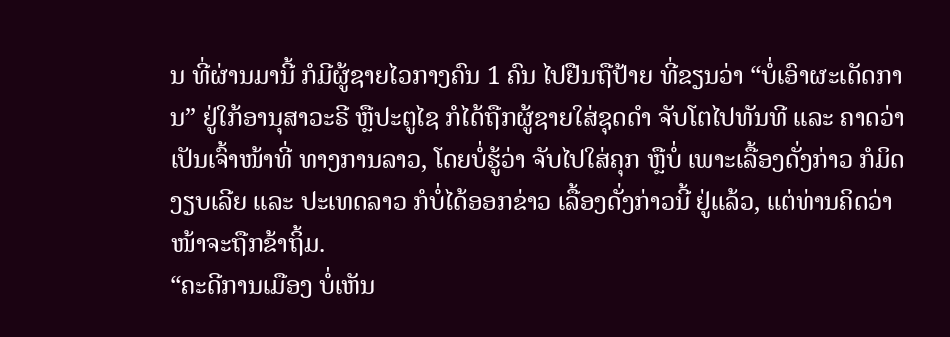ນ ທີ່ຜ່ານມານີ້ ກໍມີຜູ້ຊາຍໄວກາງຄົນ 1 ຄົນ ໄປຢືນຖືປ້າຍ ທີ່ຂຽນວ່າ “ບໍ່ເອົາຜະເດັດການ” ຢູ່ໃກ້ອານຸສາວະຣີ ຫຼືປະຕູໄຊ ກໍໄດ້ຖືກຜູ້ຊາຍໃສ່ຊຸດດຳ ຈັບໂຕໄປທັນທີ ແລະ ຄາດວ່າ ເປັນເຈົ້າໜ້າທີ່ ທາງການລາວ, ໂດຍບໍ່ຮູ້ວ່າ ຈັບໄປໃສ່ຄຸກ ຫຼືບໍ່ ເພາະເລື້ອງດັ່ງກ່າວ ກໍມິດງຽບເລີຍ ແລະ ປະເທດລາວ ກໍບໍ່ໄດ້ອອກຂ່າວ ເລື້ອງດັ່ງກ່າວນີ້ ຢູ່ແລ້ວ, ແຕ່ທ່ານຄິດວ່າ ໜ້າຈະຖືກຂ້າຖິ້ມ.
“ຄະດີການເມືອງ ບໍ່ເຫັນ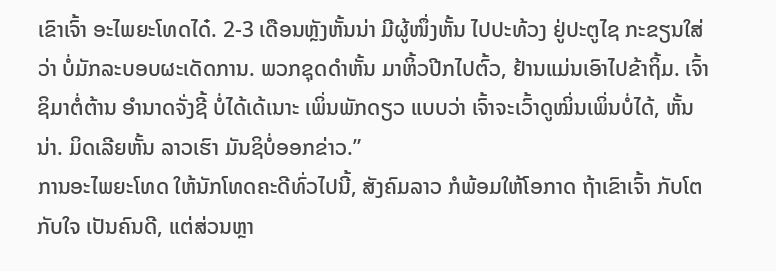ເຂົາເຈົ້າ ອະໄພຍະໂທດໄດ໋. 2-3 ເດືອນຫຼັງຫັ້ນນ່າ ມີຜູ້ໜຶ່ງຫັ້ນ ໄປປະທ້ວງ ຢູ່ປະຕູໄຊ ກະຂຽນໃສ່ວ່າ ບໍ່ມັກລະບອບຜະເດັດການ. ພວກຊຸດດຳຫັ້ນ ມາຫິ້ວປີກໄປຕົ້ວ, ຢ້ານແມ່ນເອົາໄປຂ້າຖິ້ມ. ເຈົ້າຊິມາຕໍ່ຕ້ານ ອຳນາດຈັ່ງຊີ້ ບໍ່ໄດ້ເດ້ເນາະ ເພິ່ນພັກດຽວ ແບບວ່າ ເຈົ້າຈະເວົ້າດູໝິ່ນເພິ່ນບໍ່ໄດ້, ຫັ້ນນ່າ. ມິດເລີຍຫັ້ນ ລາວເຮົາ ມັນຊິບໍ່ອອກຂ່າວ.”
ການອະໄພຍະໂທດ ໃຫ້ນັກໂທດຄະດີທົ່ວໄປນີ້, ສັງຄົມລາວ ກໍພ້ອມໃຫ້ໂອກາດ ຖ້າເຂົາເຈົ້າ ກັບໂຕກັບໃຈ ເປັນຄົນດີ, ແຕ່ສ່ວນຫຼາ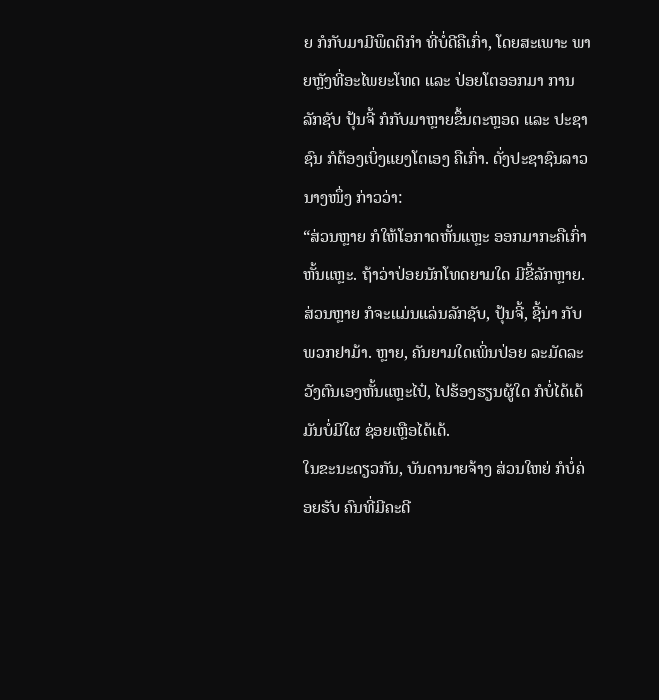ຍ ກໍກັບມາມີພຶດຕິກຳ ທີ່ບໍ່ດີຄືເກົ່າ, ໂດຍສະເພາະ ພາຍຫຼັງທີ່ອະໄພຍະໂທດ ແລະ ປ່ອຍໂຕອອກມາ ການລັກຊັບ ປຸ້ນຈີ້ ກໍກັບມາຫຼາຍຂຶ້ນຕະຫຼອດ ແລະ ປະຊາຊົນ ກໍຕ້ອງເບິ່ງແຍງໂຕເອງ ຄືເກົ່າ. ດັ່ງປະຊາຊົນລາວ ນາງໜຶ່ງ ກ່າວວ່າ:
“ສ່ວນຫຼາຍ ກໍໃຫ້ໂອກາດຫັ້ນແຫຼະ ອອກມາກະຄືເກົ່າຫັ້ນແຫຼະ. ຖ້າວ່າປ່ອຍນັກໂທດຍາມໃດ ມີຂີ້ລັກຫຼາຍ. ສ່ວນຫຼາຍ ກໍຈະແມ່ນແລ່ນລັກຊັບ, ປຸ້ນຈີ້, ຊີ້ນ່າ ກັບພວກຢາມ້າ. ຫຼາຍ, ຄັນຍາມໃດເພິ່ນປ່ອຍ ລະມັດລະວັງຕົນເອງຫັ້ນແຫຼະໄປ໋, ໄປຮ້ອງຮຽນຜູ້ໃດ ກໍບໍ່ໄດ້ເດ້ ມັນບໍ່ມີໃຜ ຊ່ອຍເຫຼືອໄດ້ເດ້.
ໃນຂະນະດຽວກັນ, ບັນດານາຍຈ້າງ ສ່ວນໃຫຍ່ ກໍບໍ່ຄ່ອຍຮັບ ຄົນທີ່ມີຄະດີ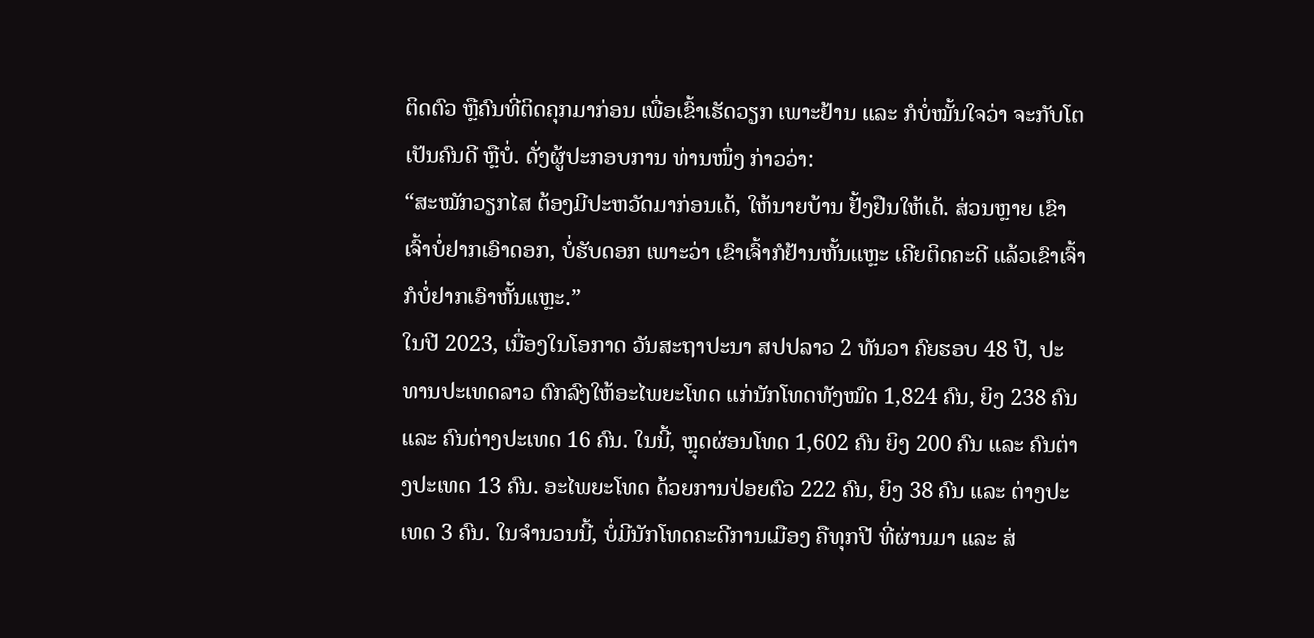ຕິດຕົວ ຫຼືຄົນທີ່ຕິດຄຸກມາກ່ອນ ເພື່ອເຂົ້າເຮັດວຽກ ເພາະຢ້ານ ແລະ ກໍບໍ່ໝັ້ນໃຈວ່າ ຈະກັບໂຕເປັນຄົນດີ ຫຼືບໍ່. ດັ່ງຜູ້ປະກອບການ ທ່ານໜຶ່ງ ກ່າວວ່າ:
“ສະໝັກວຽກໄສ ຕ້ອງມີປະຫວັດມາກ່ອນເດ້, ໃຫ້ນາຍບ້ານ ຢັ້ງຢືນໃຫ້ເດ້. ສ່ວນຫຼາຍ ເຂົາເຈົ້າບໍ່ຢາກເອົາດອກ, ບໍ່ຮັບດອກ ເພາະວ່າ ເຂົາເຈົ້າກໍຢ້ານຫັ້ນແຫຼະ ເຄີຍຕິດຄະດີ ແລ້ວເຂົາເຈົ້າ ກໍບໍ່ຢາກເອົາຫັ້ນແຫຼະ.”
ໃນປີ 2023, ເນື່ອງໃນໂອກາດ ວັນສະຖາປະນາ ສປປລາວ 2 ທັນວາ ຄົຍຮອບ 48 ປີ, ປະທານປະເທດລາວ ຕົກລົງໃຫ້ອະໄພຍະໂທດ ແກ່ນັກໂທດທັງໝົດ 1,824 ຄົນ, ຍິງ 238 ຄົນ ແລະ ຄົນຕ່າງປະເທດ 16 ຄົນ. ໃນນີ້, ຫຼຸດຜ່ອນໂທດ 1,602 ຄົນ ຍິງ 200 ຄົນ ແລະ ຄົນຕ່າງປະເທດ 13 ຄົນ. ອະໄພຍະໂທດ ດ້ວຍການປ່ອຍຕົວ 222 ຄົນ, ຍິງ 38 ຄົນ ແລະ ຕ່າງປະເທດ 3 ຄົນ. ໃນຈຳນວນນີ້, ບໍ່ມີນັກໂທດຄະດີການເມືອງ ຄືທຸກປີ ທີ່ຜ່ານມາ ແລະ ສ່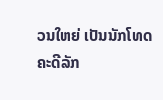ວນໃຫຍ່ ເປັນນັກໂທດ ຄະດີລັກ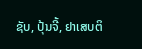ຊັບ, ປຸ້ນຈີ້, ຢາເສບຕິ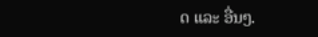ດ ແລະ ອື່ນໆ.